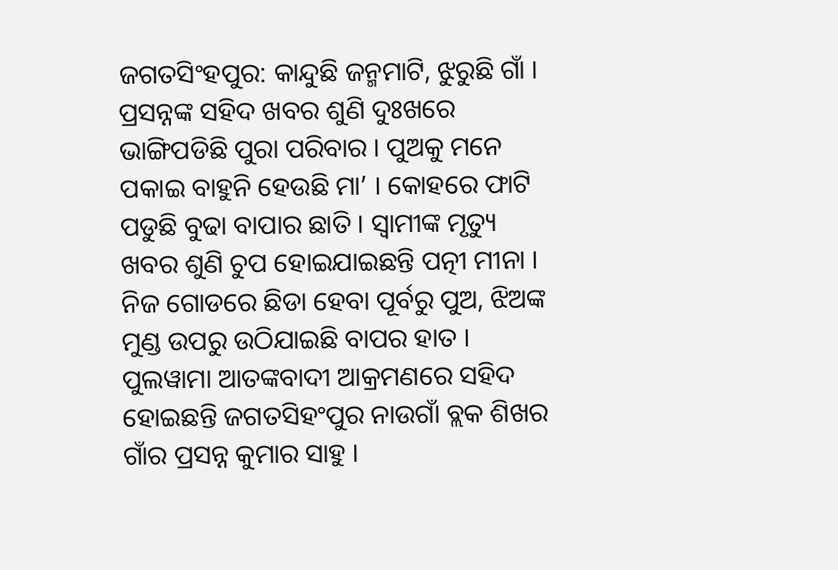ଜଗତସିଂହପୁର: କାନ୍ଦୁଛି ଜନ୍ମମାଟି, ଝୁରୁଛି ଗାଁ । ପ୍ରସନ୍ନଙ୍କ ସହିଦ ଖବର ଶୁଣି ଦୁଃଖରେ ଭାଙ୍ଗିପଡିଛି ପୁରା ପରିବାର । ପୁଅକୁ ମନେ ପକାଇ ବାହୁନି ହେଉଛି ମା’ । କୋହରେ ଫାଟି ପଡୁଛି ବୁଢା ବାପାର ଛାତି । ସ୍ୱାମୀଙ୍କ ମୃତ୍ୟୁ ଖବର ଶୁଣି ଚୁପ ହୋଇଯାଇଛନ୍ତି ପତ୍ନୀ ମୀନା ।
ନିଜ ଗୋଡରେ ଛିଡା ହେବା ପୂର୍ବରୁ ପୁଅ, ଝିଅଙ୍କ ମୁଣ୍ଡ ଉପରୁ ଉଠିଯାଇଛି ବାପର ହାତ । ପୁଲୱାମା ଆତଙ୍କବାଦୀ ଆକ୍ରମଣରେ ସହିଦ ହୋଇଛନ୍ତି ଜଗତସିହଂପୁର ନାଉଗାଁ ବ୍ଲକ ଶିଖର ଗାଁର ପ୍ରସନ୍ନ କୁମାର ସାହୁ ।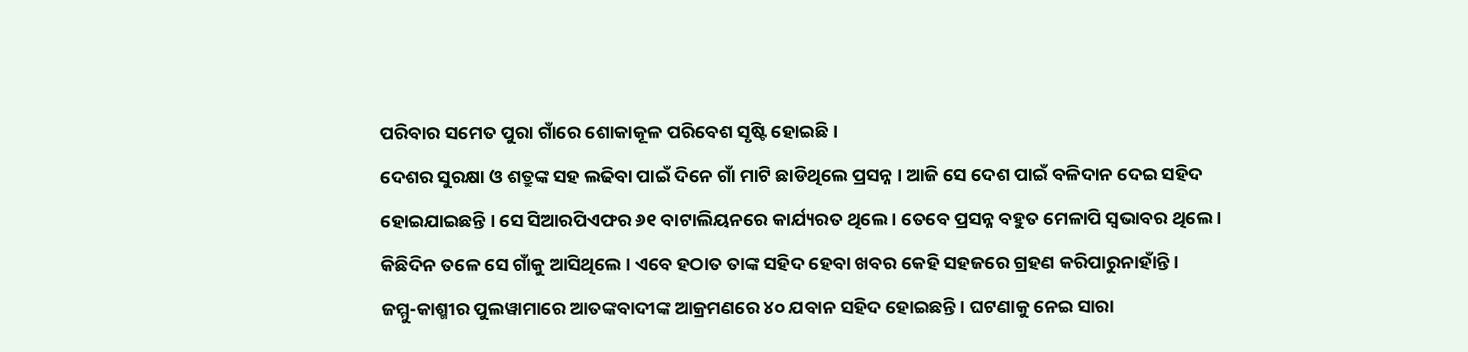ପରିବାର ସମେତ ପୁରା ଗାଁରେ ଶୋକାକୂଳ ପରିବେଶ ସୃଷ୍ଟି ହୋଇଛି ।
ଦେଶର ସୁରକ୍ଷା ଓ ଶତ୍ରୁଙ୍କ ସହ ଲଢିବା ପାଇଁ ଦିନେ ଗାଁ ମାଟି ଛାଡିଥିଲେ ପ୍ରସନ୍ନ । ଆଜି ସେ ଦେଶ ପାଇଁ ବଳିଦାନ ଦେଇ ସହିଦ ହୋଇଯାଇଛନ୍ତି । ସେ ସିଆରପିଏଫର ୬୧ ବାଟାଲିୟନରେ କାର୍ଯ୍ୟରତ ଥିଲେ । ତେବେ ପ୍ରସନ୍ନ ବହୁତ ମେଳାପି ସ୍ୱଭାବର ଥିଲେ । କିଛିଦିନ ତଳେ ସେ ଗାଁକୁ ଆସିଥିଲେ । ଏବେ ହଠାତ ତାଙ୍କ ସହିଦ ହେବା ଖବର କେହି ସହଜରେ ଗ୍ରହଣ କରିପାରୁନାହାଁନ୍ତି ।
ଜମ୍ମୁ-କାଶ୍ମୀର ପୁଲୱାମାରେ ଆତଙ୍କବାଦୀଙ୍କ ଆକ୍ରମଣରେ ୪୦ ଯବାନ ସହିଦ ହୋଇଛନ୍ତି । ଘଟଣାକୁ ନେଇ ସାରା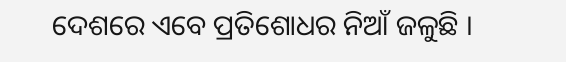ଦେଶରେ ଏବେ ପ୍ରତିଶୋଧର ନିଆଁ ଜଳୁଛି ।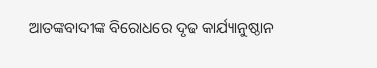ଆତଙ୍କବାଦୀଙ୍କ ବିରୋଧରେ ଦୃଢ କାର୍ଯ୍ୟାନୁଷ୍ଠାନ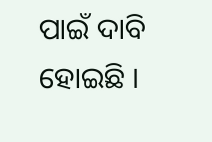ପାଇଁ ଦାବି ହୋଇଛି ।